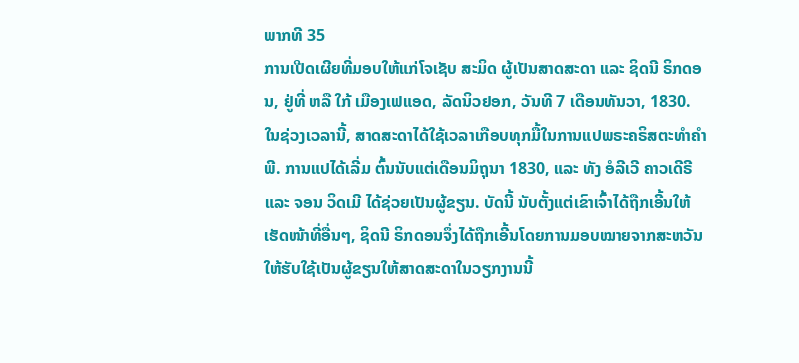ພາກທີ 35
ການເປີດເຜີຍທີ່ມອບໃຫ້ແກ່ໂຈເຊັບ ສະມິດ ຜູ້ເປັນສາດສະດາ ແລະ ຊິດນີ ຣິກດອນ, ຢູ່ທີ່ ຫລື ໃກ້ ເມືອງເຟແອດ, ລັດນິວຢອກ, ວັນທີ 7 ເດືອນທັນວາ, 1830. ໃນຊ່ວງເວລານີ້, ສາດສະດາໄດ້ໃຊ້ເວລາເກືອບທຸກມື້ໃນການແປພຣະຄຣິສຕະທຳຄຳພີ. ການແປໄດ້ເລີ່ມ ຕົ້ນນັບແຕ່ເດືອນມິຖຸນາ 1830, ແລະ ທັງ ອໍລີເວີ ຄາວເດີຣີ ແລະ ຈອນ ວິດເມີ ໄດ້ຊ່ວຍເປັນຜູ້ຂຽນ. ບັດນີ້ ນັບຕັ້ງແຕ່ເຂົາເຈົ້າໄດ້ຖືກເອີ້ນໃຫ້ເຮັດໜ້າທີ່ອື່ນໆ, ຊິດນີ ຣິກດອນຈຶ່ງໄດ້ຖືກເອີ້ນໂດຍການມອບໝາຍຈາກສະຫວັນໃຫ້ຮັບໃຊ້ເປັນຜູ້ຂຽນໃຫ້ສາດສະດາໃນວຽກງານນີ້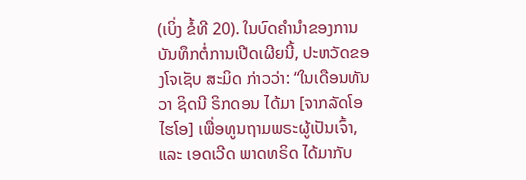(ເບິ່ງ ຂໍ້ທີ 20). ໃນບົດຄຳນຳຂອງການບັນທຶກຕໍ່ການເປີດເຜີຍນີ້, ປະຫວັດຂອງໂຈເຊັບ ສະມິດ ກ່າວວ່າ: “ໃນເດືອນທັນວາ ຊິດນີ ຣິກດອນ ໄດ້ມາ [ຈາກລັດໂອໄຮໂອ] ເພື່ອທູນຖາມພຣະຜູ້ເປັນເຈົ້າ, ແລະ ເອດເວີດ ພາດທຣິດ ໄດ້ມາກັບ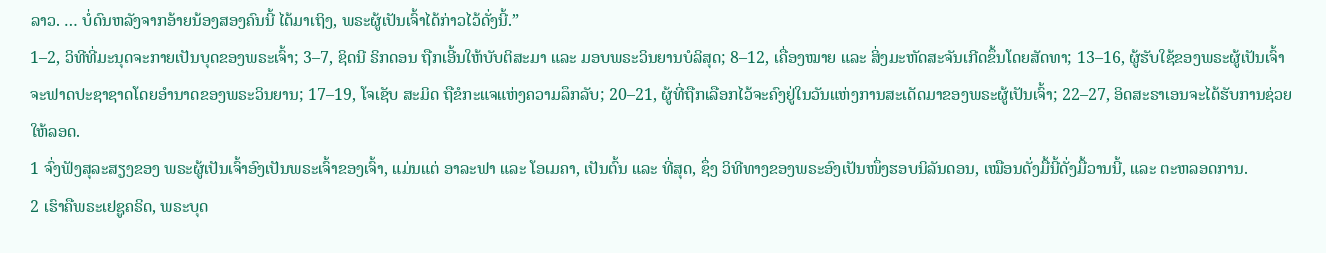ລາວ. … ບໍ່ດົນຫລັງຈາກອ້າຍນ້ອງສອງຄົນນີ້ ໄດ້ມາເຖິງ, ພຣະຜູ້ເປັນເຈົ້າໄດ້ກ່າວໄວ້ດັ່ງນີ້.”
1–2, ວິທີທີ່ມະນຸດຈະກາຍເປັນບຸດຂອງພຣະເຈົ້າ; 3–7, ຊິດນີ ຣິກດອນ ຖືກເອີ້ນໃຫ້ບັບຕິສະມາ ແລະ ມອບພຣະວິນຍານບໍລິສຸດ; 8–12, ເຄື່ອງໝາຍ ແລະ ສິ່ງມະຫັດສະຈັນເກີດຂຶ້ນໂດຍສັດທາ; 13–16, ຜູ້ຮັບໃຊ້ຂອງພຣະຜູ້ເປັນເຈົ້າຈະຟາດປະຊາຊາດໂດຍອຳນາດຂອງພຣະວິນຍານ; 17–19, ໂຈເຊັບ ສະມິດ ຖືຂໍກະແຈແຫ່ງຄວາມລຶກລັບ; 20–21, ຜູ້ທີ່ຖືກເລືອກໄວ້ຈະຄົງຢູ່ໃນວັນແຫ່ງການສະເດັດມາຂອງພຣະຜູ້ເປັນເຈົ້າ; 22–27, ອິດສະຣາເອນຈະໄດ້ຮັບການຊ່ວຍໃຫ້ລອດ.
1 ຈົ່ງຟັງສຸລະສຽງຂອງ ພຣະຜູ້ເປັນເຈົ້າອົງເປັນພຣະເຈົ້າຂອງເຈົ້າ, ແມ່ນແຕ່ ອາລະຟາ ແລະ ໂອເມຄາ, ເປັນຕົ້ນ ແລະ ທີ່ສຸດ, ຊຶ່ງ ວິທີທາງຂອງພຣະອົງເປັນໜຶ່ງຮອບນິລັນດອນ, ເໝືອນດັ່ງມື້ນີ້ດັ່ງມື້ວານນີ້, ແລະ ຕະຫລອດການ.
2 ເຮົາຄືພຣະເຢຊູຄຣິດ, ພຣະບຸດ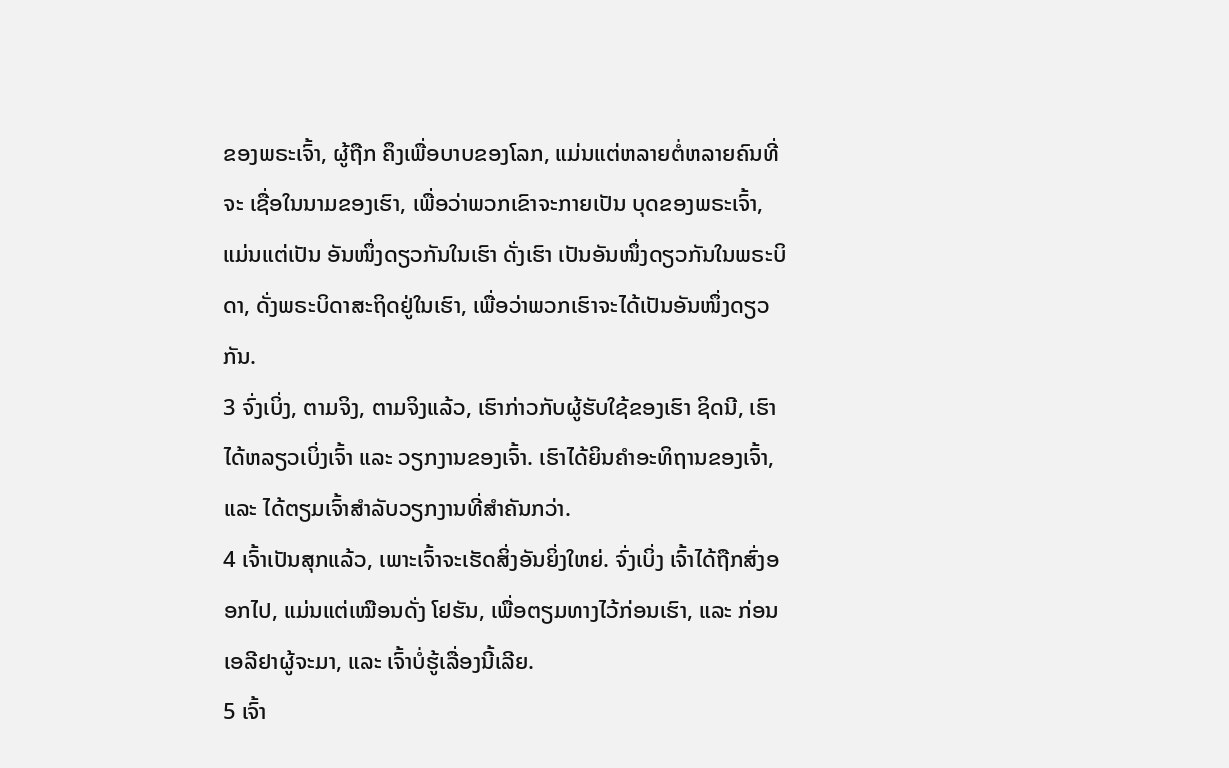ຂອງພຣະເຈົ້າ, ຜູ້ຖືກ ຄຶງເພື່ອບາບຂອງໂລກ, ແມ່ນແຕ່ຫລາຍຕໍ່ຫລາຍຄົນທີ່ຈະ ເຊື່ອໃນນາມຂອງເຮົາ, ເພື່ອວ່າພວກເຂົາຈະກາຍເປັນ ບຸດຂອງພຣະເຈົ້າ, ແມ່ນແຕ່ເປັນ ອັນໜຶ່ງດຽວກັນໃນເຮົາ ດັ່ງເຮົາ ເປັນອັນໜຶ່ງດຽວກັນໃນພຣະບິດາ, ດັ່ງພຣະບິດາສະຖິດຢູ່ໃນເຮົາ, ເພື່ອວ່າພວກເຮົາຈະໄດ້ເປັນອັນໜຶ່ງດຽວກັນ.
3 ຈົ່ງເບິ່ງ, ຕາມຈິງ, ຕາມຈິງແລ້ວ, ເຮົາກ່າວກັບຜູ້ຮັບໃຊ້ຂອງເຮົາ ຊິດນີ, ເຮົາໄດ້ຫລຽວເບິ່ງເຈົ້າ ແລະ ວຽກງານຂອງເຈົ້າ. ເຮົາໄດ້ຍິນຄຳອະທິຖານຂອງເຈົ້າ, ແລະ ໄດ້ຕຽມເຈົ້າສຳລັບວຽກງານທີ່ສຳຄັນກວ່າ.
4 ເຈົ້າເປັນສຸກແລ້ວ, ເພາະເຈົ້າຈະເຮັດສິ່ງອັນຍິ່ງໃຫຍ່. ຈົ່ງເບິ່ງ ເຈົ້າໄດ້ຖືກສົ່ງອອກໄປ, ແມ່ນແຕ່ເໝືອນດັ່ງ ໂຢຮັນ, ເພື່ອຕຽມທາງໄວ້ກ່ອນເຮົາ, ແລະ ກ່ອນ ເອລີຢາຜູ້ຈະມາ, ແລະ ເຈົ້າບໍ່ຮູ້ເລື່ອງນີ້ເລີຍ.
5 ເຈົ້າ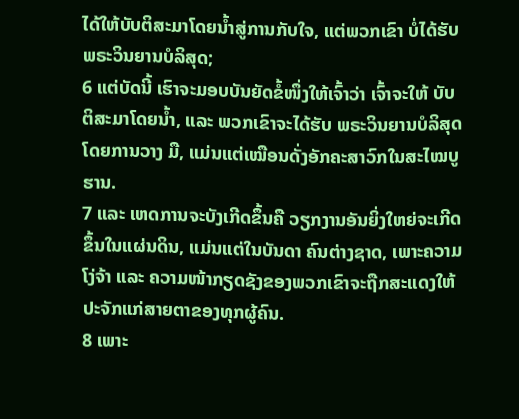ໄດ້ໃຫ້ບັບຕິສະມາໂດຍນ້ຳສູ່ການກັບໃຈ, ແຕ່ພວກເຂົາ ບໍ່ໄດ້ຮັບພຣະວິນຍານບໍລິສຸດ;
6 ແຕ່ບັດນີ້ ເຮົາຈະມອບບັນຍັດຂໍ້ໜຶ່ງໃຫ້ເຈົ້າວ່າ ເຈົ້າຈະໃຫ້ ບັບຕິສະມາໂດຍນ້ຳ, ແລະ ພວກເຂົາຈະໄດ້ຮັບ ພຣະວິນຍານບໍລິສຸດໂດຍການວາງ ມື, ແມ່ນແຕ່ເໝືອນດັ່ງອັກຄະສາວົກໃນສະໄໝບູຮານ.
7 ແລະ ເຫດການຈະບັງເກີດຂຶ້ນຄື ວຽກງານອັນຍິ່ງໃຫຍ່ຈະເກີດຂຶ້ນໃນແຜ່ນດິນ, ແມ່ນແຕ່ໃນບັນດາ ຄົນຕ່າງຊາດ, ເພາະຄວາມໂງ່ຈ້າ ແລະ ຄວາມໜ້າກຽດຊັງຂອງພວກເຂົາຈະຖືກສະແດງໃຫ້ປະຈັກແກ່ສາຍຕາຂອງທຸກຜູ້ຄົນ.
8 ເພາະ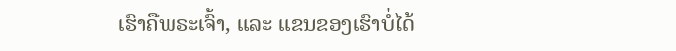ເຮົາຄືພຣະເຈົ້າ, ແລະ ແຂນຂອງເຮົາບໍ່ໄດ້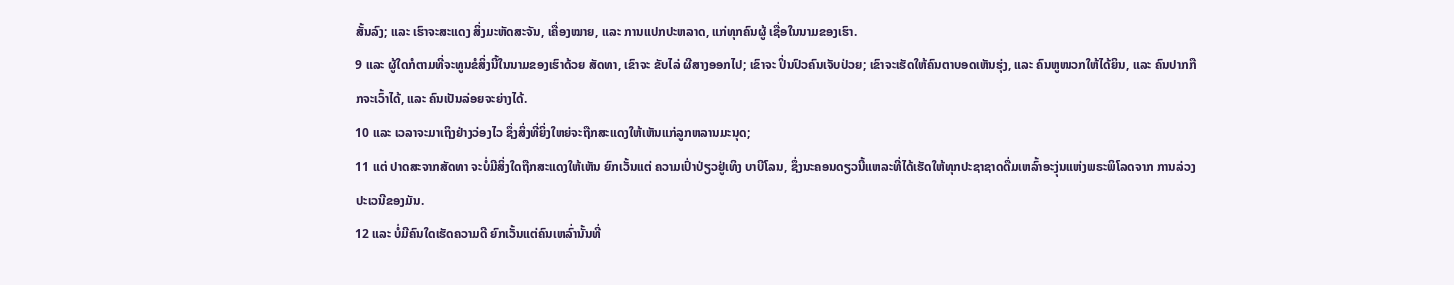ສັ້ນລົງ; ແລະ ເຮົາຈະສະແດງ ສິ່ງມະຫັດສະຈັນ, ເຄື່ອງໝາຍ, ແລະ ການແປກປະຫລາດ, ແກ່ທຸກຄົນຜູ້ ເຊື່ອໃນນາມຂອງເຮົາ.
9 ແລະ ຜູ້ໃດກໍຕາມທີ່ຈະທູນຂໍສິ່ງນີ້ໃນນາມຂອງເຮົາດ້ວຍ ສັດທາ, ເຂົາຈະ ຂັບໄລ່ ຜີສາງອອກໄປ; ເຂົາຈະ ປິ່ນປົວຄົນເຈັບປ່ວຍ; ເຂົາຈະເຮັດໃຫ້ຄົນຕາບອດເຫັນຮຸ່ງ, ແລະ ຄົນຫູໜວກໃຫ້ໄດ້ຍິນ, ແລະ ຄົນປາກກືກຈະເວົ້າໄດ້, ແລະ ຄົນເປັນລ່ອຍຈະຍ່າງໄດ້.
10 ແລະ ເວລາຈະມາເຖິງຢ່າງວ່ອງໄວ ຊຶ່ງສິ່ງທີ່ຍິ່ງໃຫຍ່ຈະຖືກສະແດງໃຫ້ເຫັນແກ່ລູກຫລານມະນຸດ;
11 ແຕ່ ປາດສະຈາກສັດທາ ຈະບໍ່ມີສິ່ງໃດຖືກສະແດງໃຫ້ເຫັນ ຍົກເວັ້ນແຕ່ ຄວາມເປົ່າປ່ຽວຢູ່ເທິງ ບາບີໂລນ, ຊຶ່ງນະຄອນດຽວນີ້ແຫລະທີ່ໄດ້ເຮັດໃຫ້ທຸກປະຊາຊາດດື່ມເຫລົ້າອະງຸ່ນແຫ່ງພຣະພິໂລດຈາກ ການລ່ວງປະເວນີຂອງມັນ.
12 ແລະ ບໍ່ມີຄົນໃດເຮັດຄວາມດີ ຍົກເວັ້ນແຕ່ຄົນເຫລົ່ານັ້ນທີ່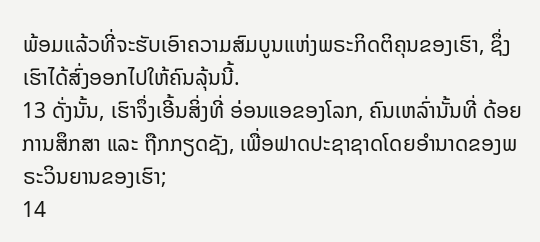ພ້ອມແລ້ວທີ່ຈະຮັບເອົາຄວາມສົມບູນແຫ່ງພຣະກິດຕິຄຸນຂອງເຮົາ, ຊຶ່ງເຮົາໄດ້ສົ່ງອອກໄປໃຫ້ຄົນລຸ້ນນີ້.
13 ດັ່ງນັ້ນ, ເຮົາຈຶ່ງເອີ້ນສິ່ງທີ່ ອ່ອນແອຂອງໂລກ, ຄົນເຫລົ່ານັ້ນທີ່ ດ້ອຍການສຶກສາ ແລະ ຖືກກຽດຊັງ, ເພື່ອຟາດປະຊາຊາດໂດຍອຳນາດຂອງພຣະວິນຍານຂອງເຮົາ;
14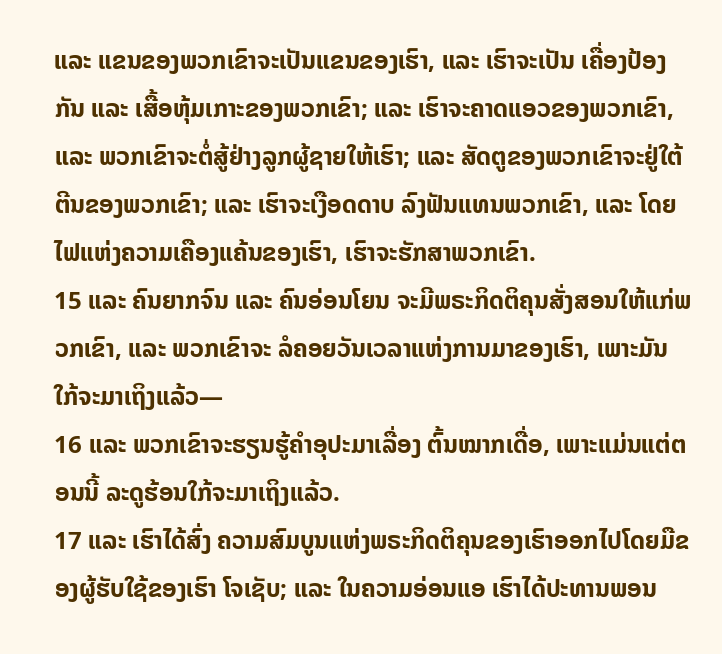ແລະ ແຂນຂອງພວກເຂົາຈະເປັນແຂນຂອງເຮົາ, ແລະ ເຮົາຈະເປັນ ເຄື່ອງປ້ອງກັນ ແລະ ເສື້ອຫຸ້ມເກາະຂອງພວກເຂົາ; ແລະ ເຮົາຈະຄາດແອວຂອງພວກເຂົາ, ແລະ ພວກເຂົາຈະຕໍ່ສູ້ຢ່າງລູກຜູ້ຊາຍໃຫ້ເຮົາ; ແລະ ສັດຕູຂອງພວກເຂົາຈະຢູ່ໃຕ້ຕີນຂອງພວກເຂົາ; ແລະ ເຮົາຈະເງືອດດາບ ລົງຟັນແທນພວກເຂົາ, ແລະ ໂດຍ ໄຟແຫ່ງຄວາມເຄືອງແຄ້ນຂອງເຮົາ, ເຮົາຈະຮັກສາພວກເຂົາ.
15 ແລະ ຄົນຍາກຈົນ ແລະ ຄົນອ່ອນໂຍນ ຈະມີພຣະກິດຕິຄຸນສັ່ງສອນໃຫ້ແກ່ພວກເຂົາ, ແລະ ພວກເຂົາຈະ ລໍຄອຍວັນເວລາແຫ່ງການມາຂອງເຮົາ, ເພາະມັນ ໃກ້ຈະມາເຖິງແລ້ວ—
16 ແລະ ພວກເຂົາຈະຮຽນຮູ້ຄຳອຸປະມາເລື່ອງ ຕົ້ນໝາກເດື່ອ, ເພາະແມ່ນແຕ່ຕອນນີ້ ລະດູຮ້ອນໃກ້ຈະມາເຖິງແລ້ວ.
17 ແລະ ເຮົາໄດ້ສົ່ງ ຄວາມສົມບູນແຫ່ງພຣະກິດຕິຄຸນຂອງເຮົາອອກໄປໂດຍມືຂອງຜູ້ຮັບໃຊ້ຂອງເຮົາ ໂຈເຊັບ; ແລະ ໃນຄວາມອ່ອນແອ ເຮົາໄດ້ປະທານພອນ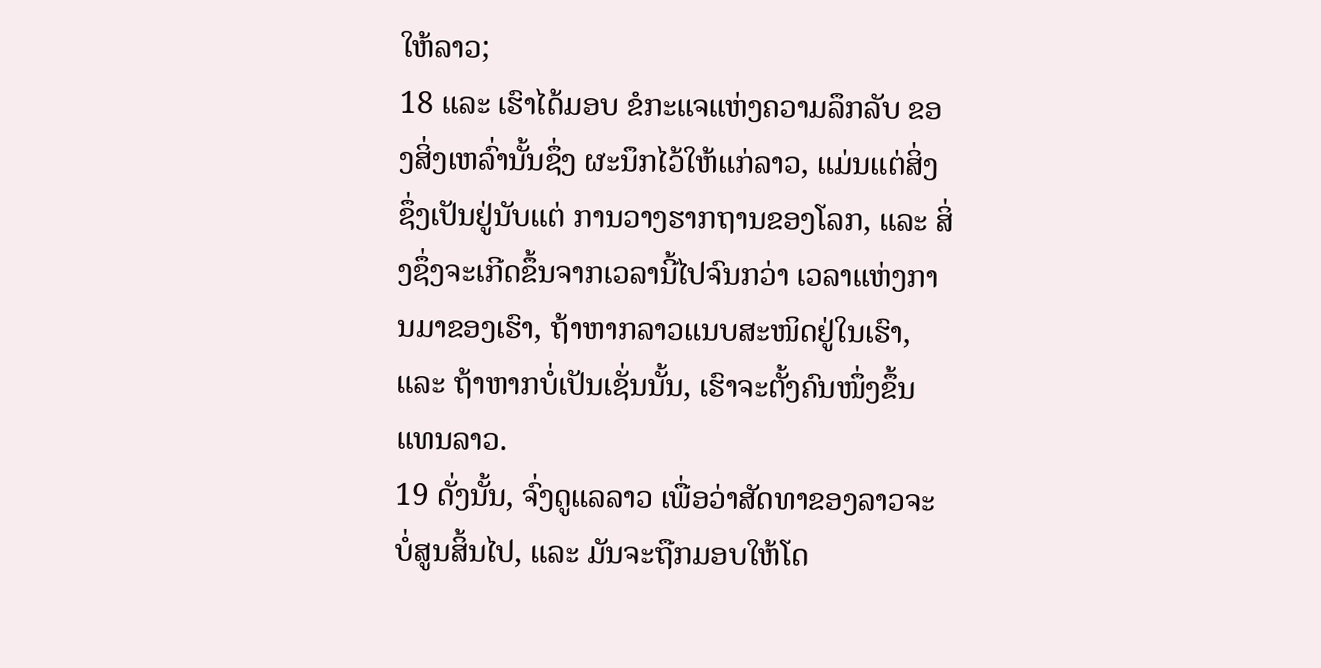ໃຫ້ລາວ;
18 ແລະ ເຮົາໄດ້ມອບ ຂໍກະແຈແຫ່ງຄວາມລຶກລັບ ຂອງສິ່ງເຫລົ່ານັ້ນຊຶ່ງ ຜະນຶກໄວ້ໃຫ້ແກ່ລາວ, ແມ່ນແຕ່ສິ່ງຊຶ່ງເປັນຢູ່ນັບແຕ່ ການວາງຮາກຖານຂອງໂລກ, ແລະ ສິ່ງຊຶ່ງຈະເກີດຂຶ້ນຈາກເວລານີ້ໄປຈົນກວ່າ ເວລາແຫ່ງການມາຂອງເຮົາ, ຖ້າຫາກລາວແນບສະໜິດຢູ່ໃນເຮົາ, ແລະ ຖ້າຫາກບໍ່ເປັນເຊັ່ນນັ້ນ, ເຮົາຈະຕັ້ງຄົນໜຶ່ງຂຶ້ນແທນລາວ.
19 ດັ່ງນັ້ນ, ຈົ່ງດູແລລາວ ເພື່ອວ່າສັດທາຂອງລາວຈະບໍ່ສູນສິ້ນໄປ, ແລະ ມັນຈະຖືກມອບໃຫ້ໂດ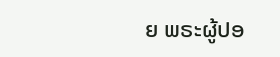ຍ ພຣະຜູ້ປອ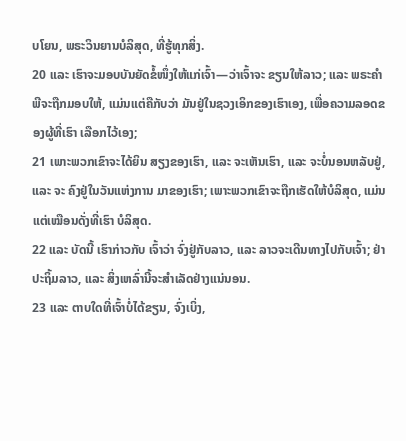ບໂຍນ, ພຣະວິນຍານບໍລິສຸດ, ທີ່ຮູ້ທຸກສິ່ງ.
20 ແລະ ເຮົາຈະມອບບັນຍັດຂໍ້ໜຶ່ງໃຫ້ແກ່ເຈົ້າ—ວ່າເຈົ້າຈະ ຂຽນໃຫ້ລາວ; ແລະ ພຣະຄຳພີຈະຖືກມອບໃຫ້, ແມ່ນແຕ່ຄືກັບວ່າ ມັນຢູ່ໃນຊວງເອິກຂອງເຮົາເອງ, ເພື່ອຄວາມລອດຂອງຜູ້ທີ່ເຮົາ ເລືອກໄວ້ເອງ;
21 ເພາະພວກເຂົາຈະໄດ້ຍິນ ສຽງຂອງເຮົາ, ແລະ ຈະເຫັນເຮົາ, ແລະ ຈະບໍ່ນອນຫລັບຢູ່, ແລະ ຈະ ຄົງຢູ່ໃນວັນແຫ່ງການ ມາຂອງເຮົາ; ເພາະພວກເຂົາຈະຖືກເຮັດໃຫ້ບໍລິສຸດ, ແມ່ນແຕ່ເໝືອນດັ່ງທີ່ເຮົາ ບໍລິສຸດ.
22 ແລະ ບັດນີ້ ເຮົາກ່າວກັບ ເຈົ້າວ່າ ຈົ່ງຢູ່ກັບລາວ, ແລະ ລາວຈະເດີນທາງໄປກັບເຈົ້າ; ຢ່າປະຖິ້ມລາວ, ແລະ ສິ່ງເຫລົ່ານີ້ຈະສຳເລັດຢ່າງແນ່ນອນ.
23 ແລະ ຕາບໃດທີ່ເຈົ້າບໍ່ໄດ້ຂຽນ, ຈົ່ງເບິ່ງ,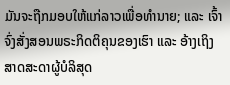ມັນຈະຖືກມອບໃຫ້ແກ່ລາວເພື່ອທຳນາຍ; ແລະ ເຈົ້າຈົ່ງສັ່ງສອນພຣະກິດຕິຄຸນຂອງເຮົາ ແລະ ອ້າງເຖິງ ສາດສະດາຜູ້ບໍລິສຸດ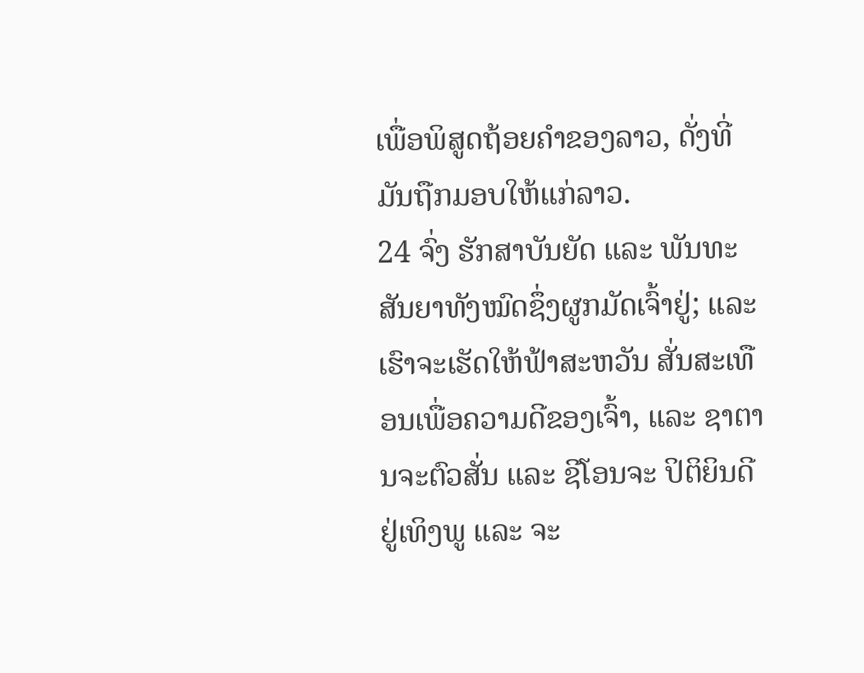ເພື່ອພິສູດຖ້ອຍຄຳຂອງລາວ, ດັ່ງທີ່ມັນຖືກມອບໃຫ້ແກ່ລາວ.
24 ຈົ່ງ ຮັກສາບັນຍັດ ແລະ ພັນທະສັນຍາທັງໝົດຊຶ່ງຜູກມັດເຈົ້າຢູ່; ແລະ ເຮົາຈະເຮັດໃຫ້ຟ້າສະຫວັນ ສັ່ນສະເທືອນເພື່ອຄວາມດີຂອງເຈົ້າ, ແລະ ຊາຕານຈະຕົວສັ່ນ ແລະ ຊີໂອນຈະ ປິຕິຍິນດີຢູ່ເທິງພູ ແລະ ຈະ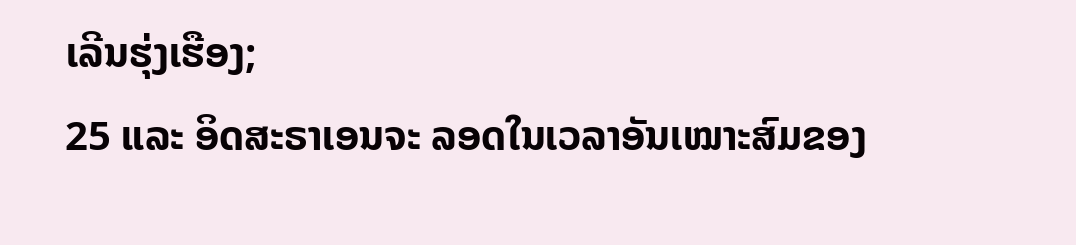ເລີນຮຸ່ງເຮືອງ;
25 ແລະ ອິດສະຣາເອນຈະ ລອດໃນເວລາອັນເໝາະສົມຂອງ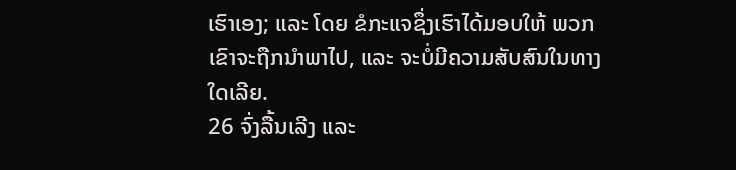ເຮົາເອງ; ແລະ ໂດຍ ຂໍກະແຈຊຶ່ງເຮົາໄດ້ມອບໃຫ້ ພວກເຂົາຈະຖືກນຳພາໄປ, ແລະ ຈະບໍ່ມີຄວາມສັບສົນໃນທາງໃດເລີຍ.
26 ຈົ່ງລື້ນເລີງ ແລະ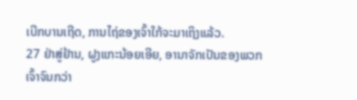ເບີກບານເຖີດ, ການໄຖ່ຂອງເຈົ້າໃກ້ຈະມາເຖິງແລ້ວ.
27 ຢ່າສູ່ຢ້ານ, ຝູງແກະນ້ອຍເອີຍ, ອານາຈັກເປັນຂອງພວກເຈົ້າຈົນກວ່າ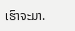ເຮົາຈະມາ.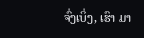ຈົ່ງເບິ່ງ, ເຮົາ ມາ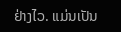ຢ່າງໄວ. ແມ່ນເປັນ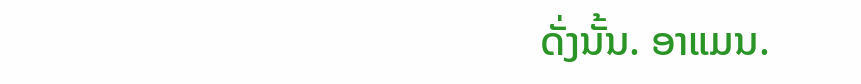ດັ່ງນັ້ນ. ອາແມນ.